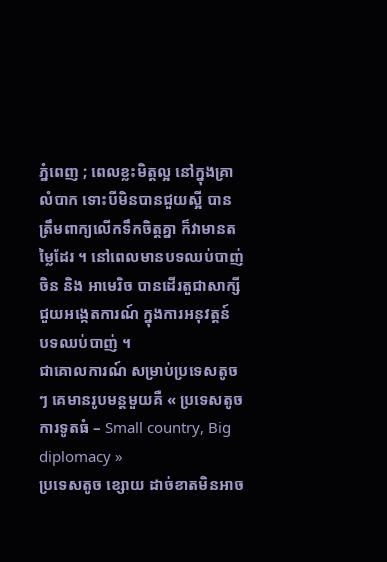ភ្នំពេញ ; ពេលខ្លះមិត្តល្អ នៅក្នុងគ្រាលំបាក ទោះបីមិនបានជួយស្អី បានត្រឹមពាក្យលើកទឹកចិត្តគ្នា ក៏វាមានតម្លៃដែរ ។ នៅពេលមានបទឈប់បាញ់ ចិន និង អាមេរិច បានដើរតួជាសាក្សី ជួយអង្កេតការណ៍ ក្នុងការអនុវត្តន៍ បទឈប់បាញ់ ។
ជាគោលការណ៍ សម្រាប់ប្រទេសតូចៗ គេមានរូបមន្តមួយគឺ « ប្រទេសតូច ការទូតធំ – Small country, Big diplomacy »
ប្រទេសតូច ខ្សោយ ដាច់ខាតមិនអាច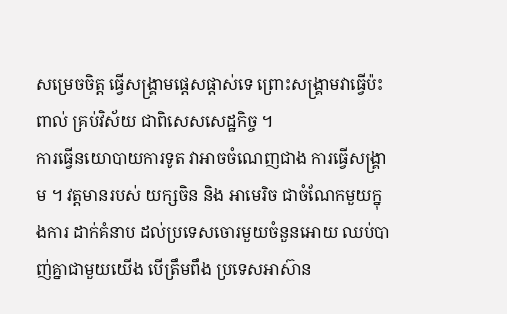សម្រេចចិត្ត ធ្វើសង្គ្រាមផ្តេសផ្តាស់ទេ ព្រោះសង្គ្រាមវាធ្វើប៉ះពាល់ គ្រប់វិស័យ ជាពិសេសសេដ្ឋកិច្ច ។
ការធ្វើនយោបាយការទូត វាអាចចំណេញជាង ការធ្វើសង្គ្រាម ។ វត្តមានរបស់ យក្សចិន និង អាមេរិច ជាចំណែកមួយក្នុងការ ដាក់គំនាប ដល់ប្រទេសចោរមួយចំនួនអោយ ឈប់បាញ់គ្នាជាមួយយើង បើត្រឹមពឹង ប្រទេសអាស៊ាន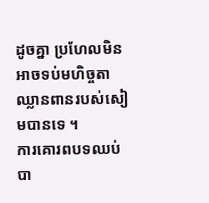ដូចគ្នា ប្រហែលមិនអាចទប់មហិច្ចតាឈ្លានពានរបស់សៀមបានទេ ។
ការគោរពបទឈប់បា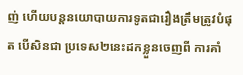ញ់ ហើយបន្តនយោបាយការទូតជារឿងត្រឹមត្រូវបំផុត បើសិនជា ប្រទេស២នេះដកខ្លួនចេញពី ការគាំ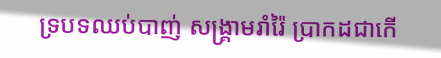ទ្របទឈប់បាញ់ សង្គ្រាមរាំរ៉ៃ ប្រាកដជាកើ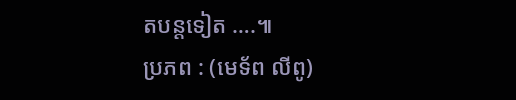តបន្តទៀត ….៕
ប្រភព : (មេទ័ព លីពូ)